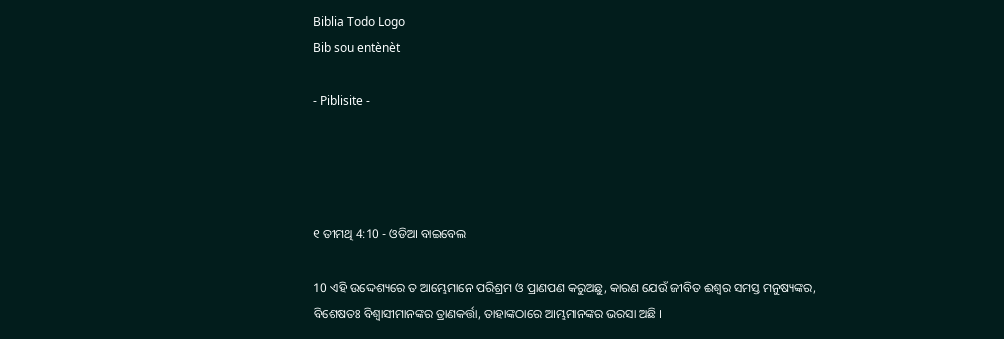Biblia Todo Logo
Bib sou entènèt

- Piblisite -




୧ ତୀମଥି 4:10 - ଓଡିଆ ବାଇବେଲ

10 ଏହି ଉଦ୍ଦେଶ୍ୟରେ ତ ଆମ୍ଭେମାନେ ପରିଶ୍ରମ ଓ ପ୍ରାଣପଣ କରୁଅଛୁ, କାରଣ ଯେଉଁ ଜୀବିତ ଈଶ୍ୱର ସମସ୍ତ ମନୁଷ୍ୟଙ୍କର, ବିଶେଷତଃ ବିଶ୍ୱାସୀମାନଙ୍କର ତ୍ରାଣକର୍ତ୍ତା, ତାହାଙ୍କଠାରେ ଆମ୍ଭମାନଙ୍କର ଭରସା ଅଛି ।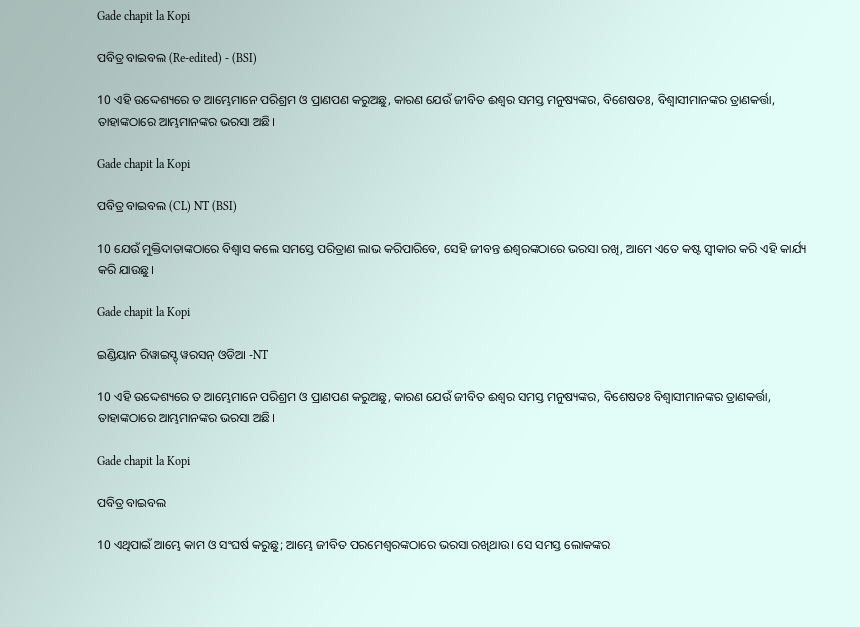Gade chapit la Kopi

ପବିତ୍ର ବାଇବଲ (Re-edited) - (BSI)

10 ଏହି ଉଦ୍ଦେଶ୍ୟରେ ତ ଆମ୍ଭେମାନେ ପରିଶ୍ରମ ଓ ପ୍ରାଣପଣ କରୁଅଛୁ, କାରଣ ଯେଉଁ ଜୀବିତ ଈଶ୍ଵର ସମସ୍ତ ମନୁଷ୍ୟଙ୍କର, ବିଶେଷତଃ, ବିଶ୍ଵାସୀମାନଙ୍କର ତ୍ରାଣକର୍ତ୍ତା, ତାହାଙ୍କଠାରେ ଆମ୍ଭମାନଙ୍କର ଭରସା ଅଛି।

Gade chapit la Kopi

ପବିତ୍ର ବାଇବଲ (CL) NT (BSI)

10 ଯେଉଁ ମୁକ୍ତିଦାତାଙ୍କଠାରେ ବିଶ୍ୱାସ କଲେ ସମସ୍ତେ ପରିତ୍ରାଣ ଲାଭ କରିପାରିବେ, ସେହି ଜୀବନ୍ତ ଈଶ୍ୱରଙ୍କଠାରେ ଭରସା ରଖି, ଆମେ ଏତେ କଷ୍ଟ ସ୍ୱୀକାର କରି ଏହି କାର୍ଯ୍ୟ କରି ଯାଉଛୁ।

Gade chapit la Kopi

ଇଣ୍ଡିୟାନ ରିୱାଇସ୍ଡ୍ ୱରସନ୍ ଓଡିଆ -NT

10 ଏହି ଉଦ୍ଦେଶ୍ୟରେ ତ ଆମ୍ଭେମାନେ ପରିଶ୍ରମ ଓ ପ୍ରାଣପଣ କରୁଅଛୁ, କାରଣ ଯେଉଁ ଜୀବିତ ଈଶ୍ବର ସମସ୍ତ ମନୁଷ୍ୟଙ୍କର, ବିଶେଷତଃ ବିଶ୍ଵାସୀମାନଙ୍କର ତ୍ରାଣକର୍ତ୍ତା, ତାହାଙ୍କଠାରେ ଆମ୍ଭମାନଙ୍କର ଭରସା ଅଛି।

Gade chapit la Kopi

ପବିତ୍ର ବାଇବଲ

10 ଏଥିପାଇଁ ଆମ୍ଭେ କାମ ଓ ସଂଘର୍ଷ କରୁଛୁ; ଆମ୍ଭେ ଜୀବିତ ପରମେଶ୍ୱରଙ୍କଠାରେ ଭରସା ରଖିଥାଉ। ସେ ସମସ୍ତ ଲୋକଙ୍କର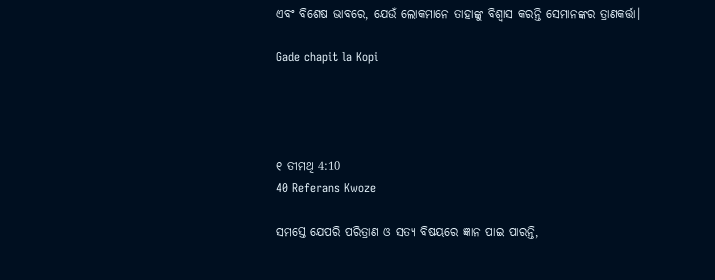ଏବଂ ବିଶେଷ ଭାବରେ, ଯେଉଁ ଲୋକମାନେ ତାହାଙ୍କୁ ବିଶ୍ୱାସ କରନ୍ତି ସେମାନଙ୍କର ତ୍ରାଣକର୍ତ୍ତା।

Gade chapit la Kopi




୧ ତୀମଥି 4:10
40 Referans Kwoze

ସମସ୍ତେ ଯେପରି ପରିତ୍ରାଣ ଓ ସତ୍ୟ ବିଷୟରେ ଜ୍ଞାନ ପାଇ ପାରନ୍ତି,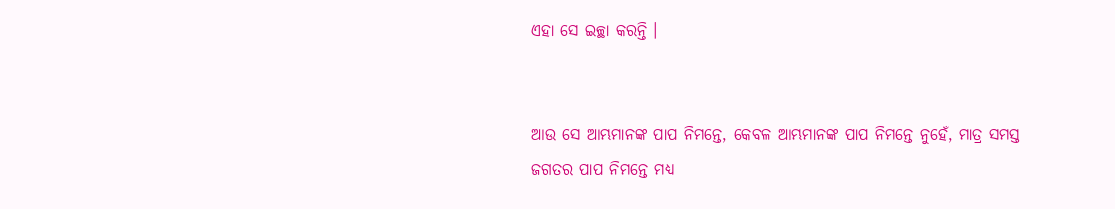ଏହା ସେ ଇଚ୍ଛା କରନ୍ତି ।


ଆଉ ସେ ଆମ୍ଭମାନଙ୍କ ପାପ ନିମନ୍ତେ, କେବଳ ଆମ୍ଭମାନଙ୍କ ପାପ ନିମନ୍ତେ ନୁହେଁ, ମାତ୍ର ସମସ୍ତ ଜଗତର ପାପ ନିମନ୍ତେ ମଧ୍ୟ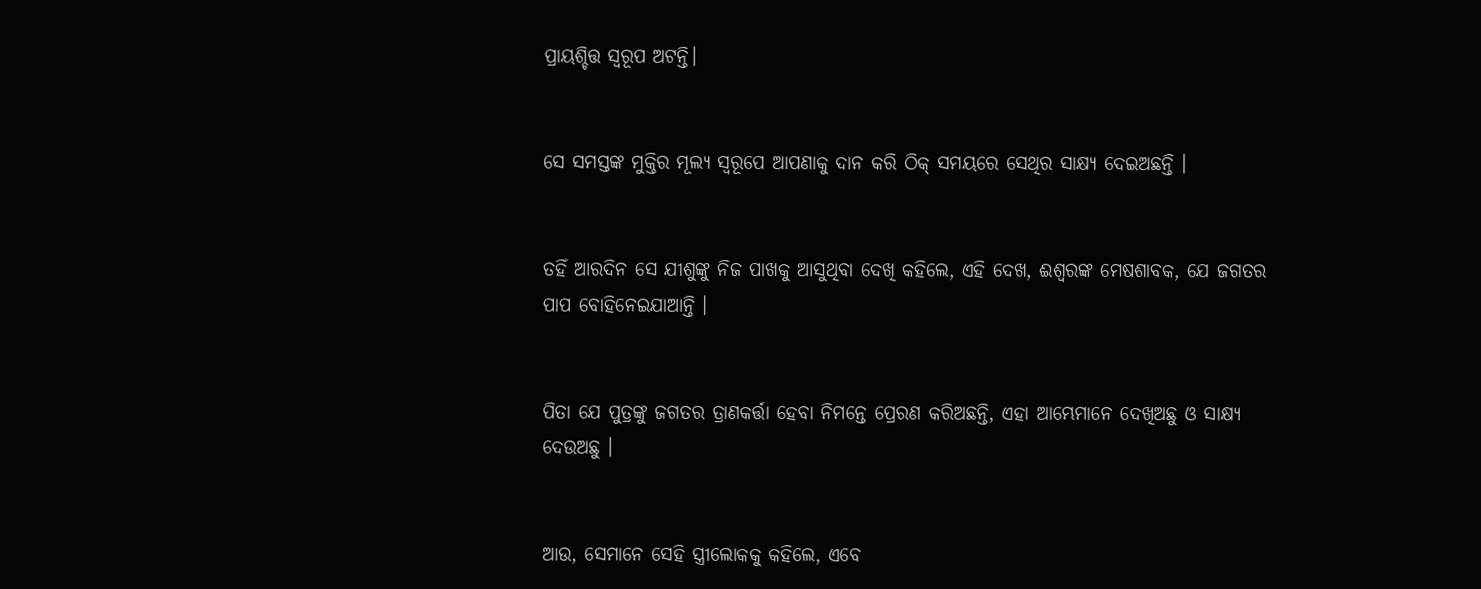ପ୍ରାୟଶ୍ଚିତ୍ତ ସ୍ୱରୂପ ଅଟନ୍ତି।


ସେ ସମସ୍ତଙ୍କ ମୁକ୍ତିର ମୂଲ୍ୟ ସ୍ୱରୂପେ ଆପଣାକୁ ଦାନ କରି ଠିକ୍ ସମୟରେ ସେଥିର ସାକ୍ଷ୍ୟ ଦେଇଅଛନ୍ତି ।


ତହିଁ ଆରଦିନ ସେ ଯୀଶୁଙ୍କୁ ନିଜ ପାଖକୁ ଆସୁଥିବା ଦେଖି କହିଲେ, ଏହି ଦେଖ, ଈଶ୍ୱରଙ୍କ ମେଷଶାବକ, ଯେ ଜଗତର ପାପ ବୋହିନେଇଯାଆନ୍ତି ।


ପିତା ଯେ ପୁତ୍ରଙ୍କୁ ଜଗତର ତ୍ରାଣକର୍ତ୍ତା ହେବା ନିମନ୍ତେ ପ୍ରେରଣ କରିଅଛନ୍ତି, ଏହା ଆମ୍ଭେମାନେ ଦେଖିଅଛୁ ଓ ସାକ୍ଷ୍ୟ ଦେଉଅଛୁ ।


ଆଉ, ସେମାନେ ସେହି ସ୍ତ୍ରୀଲୋକକୁ କହିଲେ, ଏବେ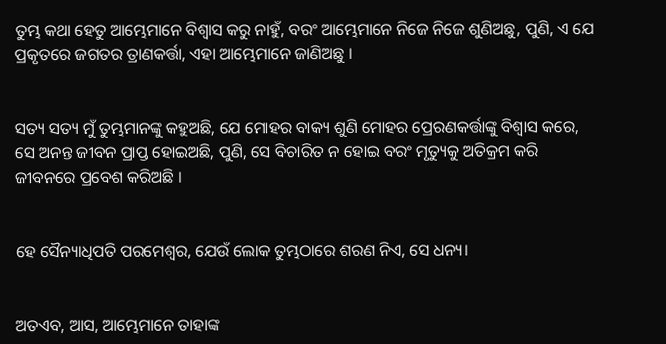ତୁମ୍ଭ କଥା ହେତୁ ଆମ୍ଭେମାନେ ବିଶ୍ୱାସ କରୁ ନାହୁଁ, ବରଂ ଆମ୍ଭେମାନେ ନିଜେ ନିଜେ ଶୁଣିଅଛୁ, ପୁଣି, ଏ ଯେ ପ୍ରକୃତରେ ଜଗତର ତ୍ରାଣକର୍ତ୍ତା, ଏହା ଆମ୍ଭେମାନେ ଜାଣିଅଛୁ ।


ସତ୍ୟ ସତ୍ୟ ମୁଁ ତୁମ୍ଭମାନଙ୍କୁ କହୁଅଛି, ଯେ ମୋହର ବାକ୍ୟ ଶୁଣି ମୋହର ପ୍ରେରଣକର୍ତ୍ତାଙ୍କୁ ବିଶ୍ୱାସ କରେ, ସେ ଅନନ୍ତ ଜୀବନ ପ୍ରାପ୍ତ ହୋଇଅଛି, ପୁଣି, ସେ ବିଚାରିତ ନ ହୋଇ ବରଂ ମୃତ୍ୟୁକୁ ଅତିକ୍ରମ କରି ଜୀବନରେ ପ୍ରବେଶ କରିଅଛି ।


ହେ ସୈନ୍ୟାଧିପତି ପରମେଶ୍ୱର, ଯେଉଁ ଲୋକ ତୁମ୍ଭଠାରେ ଶରଣ ନିଏ, ସେ ଧନ୍ୟ।


ଅତଏବ, ଆସ, ଆମ୍ଭେମାନେ ତାହାଙ୍କ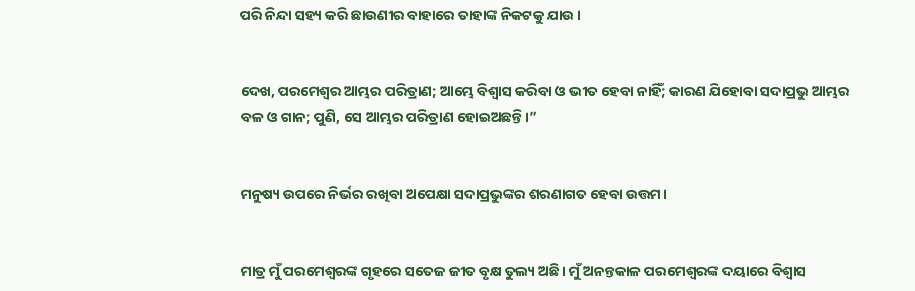ପରି ନିନ୍ଦା ସହ୍ୟ କରି ଛାଉଣୀର ବାହାରେ ତାହାଙ୍କ ନିକଟକୁ ଯାଉ ।


ଦେଖ, ପରମେଶ୍ୱର ଆମ୍ଭର ପରିତ୍ରାଣ; ଆମ୍ଭେ ବିଶ୍ୱାସ କରିବା ଓ ଭୀତ ହେବା ନାହିଁ; କାରଣ ଯିହୋବା ସଦାପ୍ରଭୁ ଆମ୍ଭର ବଳ ଓ ଗାନ; ପୁଣି, ସେ ଆମ୍ଭର ପରିତ୍ରାଣ ହୋଇଅଛନ୍ତି।”


ମନୁଷ୍ୟ ଉପରେ ନିର୍ଭର ରଖିବା ଅପେକ୍ଷା ସଦାପ୍ରଭୁଙ୍କର ଶରଣାଗତ ହେବା ଉତ୍ତମ।


ମାତ୍ର ମୁଁ ପରମେଶ୍ୱରଙ୍କ ଗୃହରେ ସତେଜ ଜୀତ ବୃକ୍ଷ ତୁଲ୍ୟ ଅଛି। ମୁଁ ଅନନ୍ତକାଳ ପରମେଶ୍ୱରଙ୍କ ଦୟାରେ ବିଶ୍ୱାସ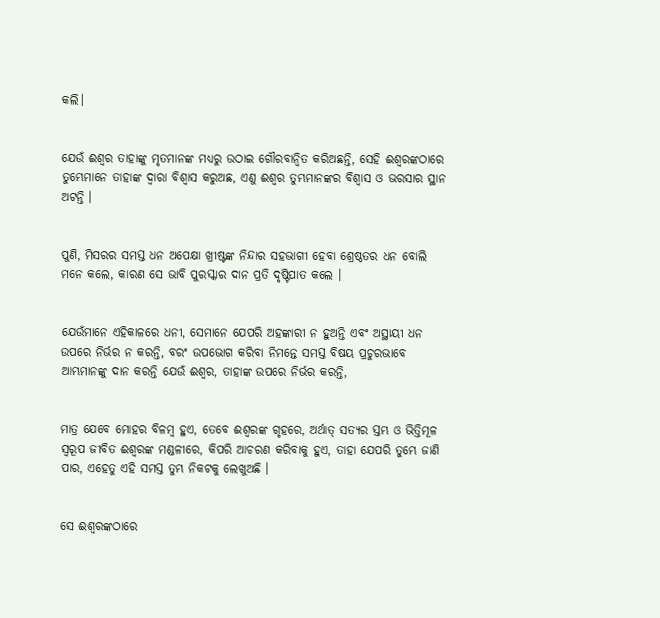କଲି।


ଯେଉଁ ଈଶ୍ୱର ତାହାଙ୍କୁ ମୃତମାନଙ୍କ ମଧ୍ୟରୁ ଉଠାଇ ଗୌରବାନ୍ୱିତ କରିଅଛନ୍ତି, ସେହି ଈଶ୍ୱରଙ୍କଠାରେ ତୁମ୍ଭେମାନେ ତାହାଙ୍କ ଦ୍ୱାରା ବିଶ୍ୱାସ କରୁଅଛ, ଏଣୁ ଈଶ୍ୱର ତୁମ୍ଭମାନଙ୍କର ବିଶ୍ୱାସ ଓ ଭରସାର ସ୍ଥାନ ଅଟନ୍ତି ।


ପୁଣି, ମିସରର ସମସ୍ତ ଧନ ଅପେକ୍ଷା ଖ୍ରୀଷ୍ଟଙ୍କ ନିନ୍ଦାର ସହଭାଗୀ ହେବା ଶ୍ରେଷ୍ଠତର ଧନ ବୋଲି ମନେ କଲେ, କାରଣ ସେ ଭାବି ପୁରସ୍କାର ଦାନ ପ୍ରତି ଦୃଷ୍ଟିପାତ କଲେ ।


ଯେଉଁମାନେ ଏହିକାଳରେ ଧନୀ, ସେମାନେ ଯେପରି ଅହଙ୍କାରୀ ନ ହୁଅନ୍ତି ଏବଂ ଅସ୍ଥାୟୀ ଧନ ଉପରେ ନିର୍ଭର ନ କରନ୍ତି, ବରଂ ଉପଭୋଗ କରିବା ନିମନ୍ତେ ସମସ୍ତ ବିଷୟ ପ୍ରଚୁରଭାବେ ଆମ୍ଭମାନଙ୍କୁ ଦାନ କରନ୍ତି ଯେଉଁ ଈଶ୍ୱର, ତାହାଙ୍କ ଉପରେ ନିର୍ଭର କରନ୍ତି,


ମାତ୍ର ଯେବେ ମୋହର ବିଳମ୍ବ ହୁଏ, ତେବେ ଈଶ୍ୱରଙ୍କ ଗୃହରେ, ଅର୍ଥାତ୍ ସତ୍ୟର ସ୍ତମ୍ଭ ଓ ଭିତ୍ତିମୂଳ ସ୍ୱରୂପ ଜୀବିତ ଈଶ୍ୱରଙ୍କ ମଣ୍ଡଳୀରେ, କିପରି ଆଚରଣ କରିବାକୁ ହୁଏ, ତାହା ଯେପରି ତୁମ୍ଭେ ଜାଣି ପାର, ଏହେତୁ ଏହି ସମସ୍ତ ତୁମ୍ଭ ନିକଟକୁ ଲେଖୁଅଛି ।


ସେ ଈଶ୍ୱରଙ୍କଠାରେ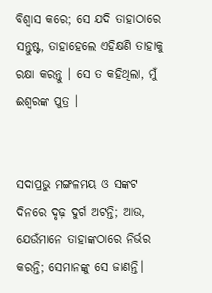ବିଶ୍ୱାସ କରେ; ସେ ଯଦି ତାହାଠାରେ ସନ୍ତୁଷ୍ଟ, ତାହାହେଲେ ଏହିକ୍ଷଣି ତାହାକୁ ରକ୍ଷା କରନ୍ତୁ । ସେ ତ କହିଥିଲା, ମୁଁ ଈଶ୍ୱରଙ୍କ ପୁତ୍ର ।


ସଦାପ୍ରଭୁ ମଙ୍ଗଳମୟ ଓ ସଙ୍କଟ ଦିନରେ ଦୃଢ଼ ଦୁର୍ଗ ଅଟନ୍ତି; ଆଉ, ଯେଉଁମାନେ ତାହାଙ୍କଠାରେ ନିର୍ଭର କରନ୍ତି; ସେମାନଙ୍କୁ ସେ ଜାଣନ୍ତି।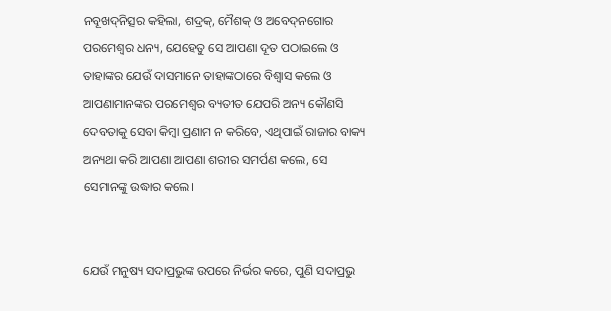ନବୂଖଦ୍‍ନିତ୍ସର କହିଲା, ଶଦ୍ରକ୍‍, ମୈଶକ୍‍ ଓ ଅବେଦ୍‍ନଗୋର ପରମେଶ୍ୱର ଧନ୍ୟ, ଯେହେତୁ ସେ ଆପଣା ଦୂତ ପଠାଇଲେ ଓ ତାହାଙ୍କର ଯେଉଁ ଦାସମାନେ ତାହାଙ୍କଠାରେ ବିଶ୍ୱାସ କଲେ ଓ ଆପଣାମାନଙ୍କର ପରମେଶ୍ୱର ବ୍ୟତୀତ ଯେପରି ଅନ୍ୟ କୌଣସି ଦେବତାକୁ ସେବା କିମ୍ବା ପ୍ରଣାମ ନ କରିବେ, ଏଥିପାଇଁ ରାଜାର ବାକ୍ୟ ଅନ୍ୟଥା କରି ଆପଣା ଆପଣା ଶରୀର ସମର୍ପଣ କଲେ, ସେ ସେମାନଙ୍କୁ ଉଦ୍ଧାର କଲେ।


ଯେଉଁ ମନୁଷ୍ୟ ସଦାପ୍ରଭୁଙ୍କ ଉପରେ ନିର୍ଭର କରେ, ପୁଣି ସଦାପ୍ରଭୁ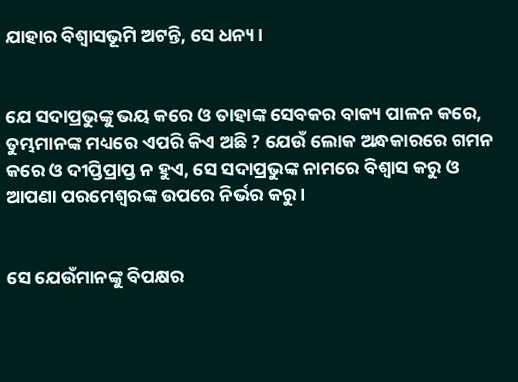ଯାହାର ବିଶ୍ୱାସଭୂମି ଅଟନ୍ତି, ସେ ଧନ୍ୟ।


ଯେ ସଦାପ୍ରଭୁଙ୍କୁ ଭୟ କରେ ଓ ତାହାଙ୍କ ସେବକର ବାକ୍ୟ ପାଳନ କରେ, ତୁମ୍ଭମାନଙ୍କ ମଧ୍ୟରେ ଏପରି କିଏ ଅଛି ? ଯେଉଁ ଲୋକ ଅନ୍ଧକାରରେ ଗମନ କରେ ଓ ଦୀପ୍ତିପ୍ରାପ୍ତ ନ ହୁଏ, ସେ ସଦାପ୍ରଭୁଙ୍କ ନାମରେ ବିଶ୍ୱାସ କରୁ ଓ ଆପଣା ପରମେଶ୍ୱରଙ୍କ ଉପରେ ନିର୍ଭର କରୁ।


ସେ ଯେଉଁମାନଙ୍କୁ ବିପକ୍ଷର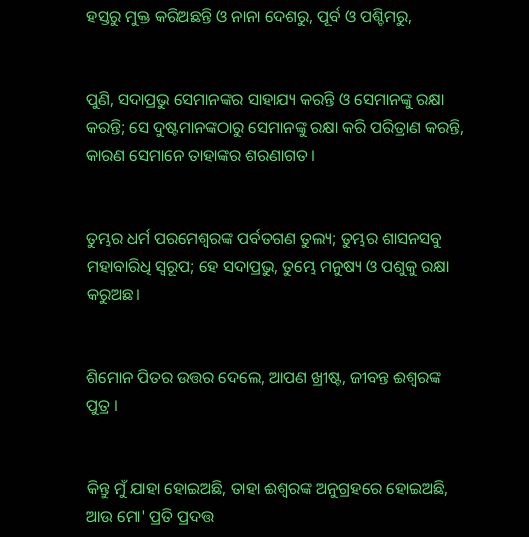ହସ୍ତରୁ ମୁକ୍ତ କରିଅଛନ୍ତି ଓ ନାନା ଦେଶରୁ, ପୂର୍ବ ଓ ପଶ୍ଚିମରୁ,


ପୁଣି, ସଦାପ୍ରଭୁ ସେମାନଙ୍କର ସାହାଯ୍ୟ କରନ୍ତି ଓ ସେମାନଙ୍କୁ ରକ୍ଷା କରନ୍ତି; ସେ ଦୁଷ୍ଟମାନଙ୍କଠାରୁ ସେମାନଙ୍କୁ ରକ୍ଷା କରି ପରିତ୍ରାଣ କରନ୍ତି, କାରଣ ସେମାନେ ତାହାଙ୍କର ଶରଣାଗତ।


ତୁମ୍ଭର ଧର୍ମ ପରମେଶ୍ୱରଙ୍କ ପର୍ବତଗଣ ତୁଲ୍ୟ; ତୁମ୍ଭର ଶାସନସବୁ ମହାବାରିଧି ସ୍ୱରୂପ; ହେ ସଦାପ୍ରଭୁ, ତୁମ୍ଭେ ମନୁଷ୍ୟ ଓ ପଶୁକୁ ରକ୍ଷା କରୁଅଛ।


ଶିମୋନ ପିତର ଉତ୍ତର ଦେଲେ, ଆପଣ ଖ୍ରୀଷ୍ଟ, ଜୀବନ୍ତ ଈଶ୍ୱରଙ୍କ ପୁତ୍ର ।


କିନ୍ତୁ ମୁଁ ଯାହା ହୋଇଅଛି, ତାହା ଈଶ୍ୱରଙ୍କ ଅନୁଗ୍ରହରେ ହୋଇଅଛି, ଆଉ ମୋ' ପ୍ରତି ପ୍ରଦତ୍ତ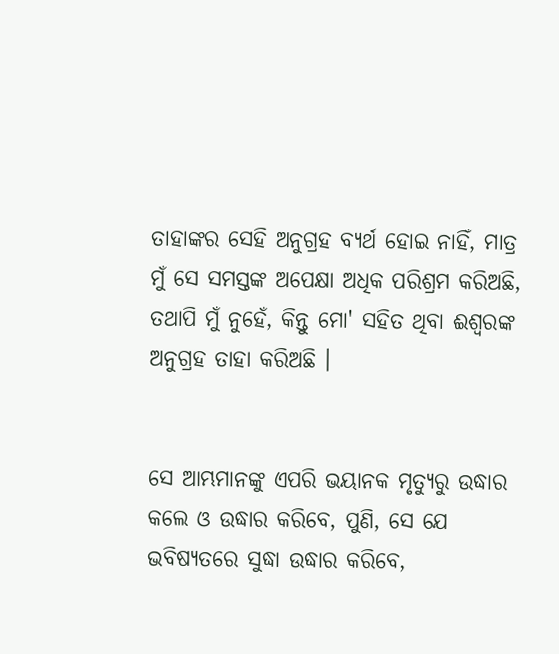ତାହାଙ୍କର ସେହି ଅନୁଗ୍ରହ ବ୍ୟର୍ଥ ହୋଇ ନାହିଁ, ମାତ୍ର ମୁଁ ସେ ସମସ୍ତଙ୍କ ଅପେକ୍ଷା ଅଧିକ ପରିଶ୍ରମ କରିଅଛି, ତଥାପି ମୁଁ ନୁହେଁ, କିନ୍ତୁ ମୋ' ସହିତ ଥିବା ଈଶ୍ୱରଙ୍କ ଅନୁଗ୍ରହ ତାହା କରିଅଛି ।


ସେ ଆମ୍ଭମାନଙ୍କୁ ଏପରି ଭୟାନକ ମୃତ୍ୟୁରୁ ଉଦ୍ଧାର କଲେ ଓ ଉଦ୍ଧାର କରିବେ, ପୁଣି, ସେ ଯେ ଭବିଷ୍ୟତରେ ସୁଦ୍ଧା ଉଦ୍ଧାର କରିବେ,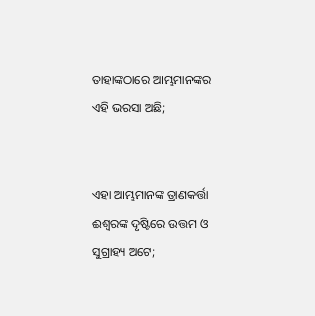ତାହାଙ୍କଠାରେ ଆମ୍ଭମାନଙ୍କର ଏହି ଭରସା ଅଛି;


ଏହା ଆମ୍ଭମାନଙ୍କ ତ୍ରାଣକର୍ତ୍ତା ଈଶ୍ୱରଙ୍କ ଦୃଷ୍ଟିରେ ଉତ୍ତମ ଓ ସୁଗ୍ରାହ୍ୟ ଅଟେ;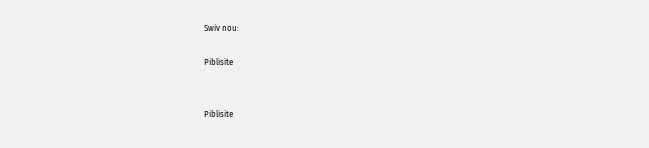Swiv nou:

Piblisite


Piblisite